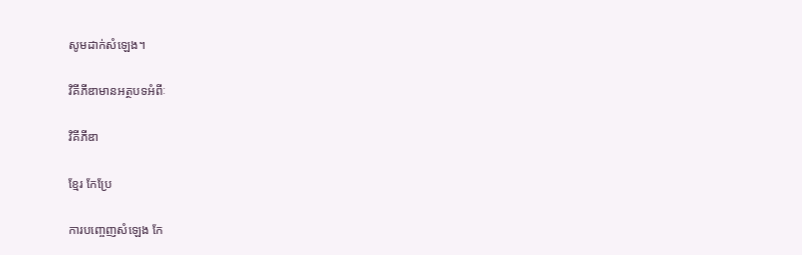សូមដាក់សំឡេង។

វិគីភីឌាមានអត្ថបទអំពីៈ

វិគីភីឌា

ខ្មែរ កែប្រែ

ការបញ្ចេញសំឡេង កែ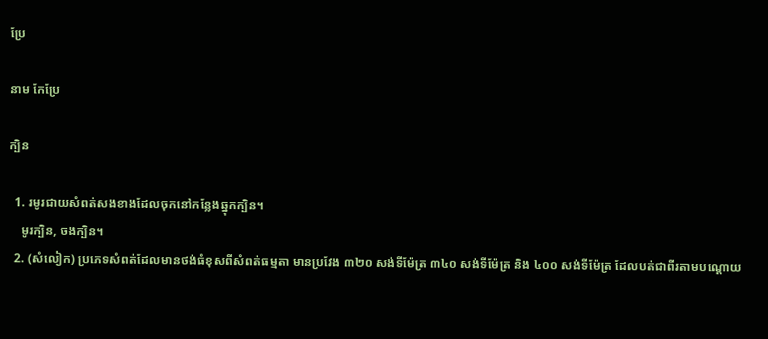ប្រែ

នាម កែប្រែ

ក្បិន

  1. រមូរជាយសំពត់សងខាងដែលចុកនៅកន្លែងឆ្នុកក្បិន។
    មូរក្បិន, ចងក្បិន។
  2. (សំលៀក) ប្រភេទសំពត់ដែលមានថង់ធំខុសពីសំពត់ធម្មតា មានប្រវែង ៣២០ សង់ទីម៉ែត្រ ៣៤០ សង់ទីម៉ែត្រ និង ៤០០ សង់ទីម៉ែត្រ ដែលបត់ជាពីរតាមបណ្ដោយ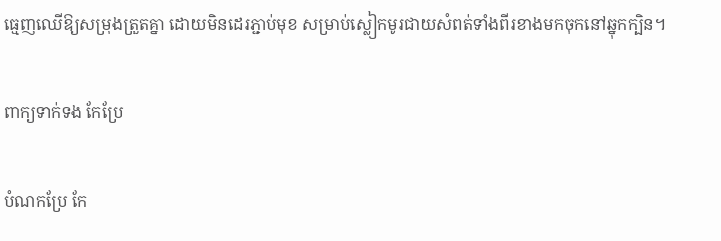ធ្មេញឈើឱ្យសម្រុងត្រួតគ្នា ដោយមិនដេរភ្ជាប់មុខ សម្រាប់ស្លៀកមូរជាយសំពត់ទាំងពីរខាងមកចុកនៅឆ្នុកក្បិន។

ពាក្យទាក់ទង កែប្រែ

បំណកប្រែ កែ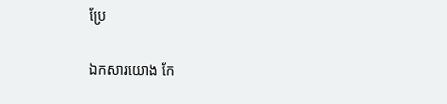ប្រែ

ឯកសារយោង កែ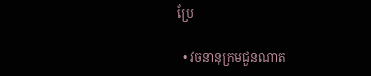ប្រែ

  • វចនានុក្រមជួនណាត